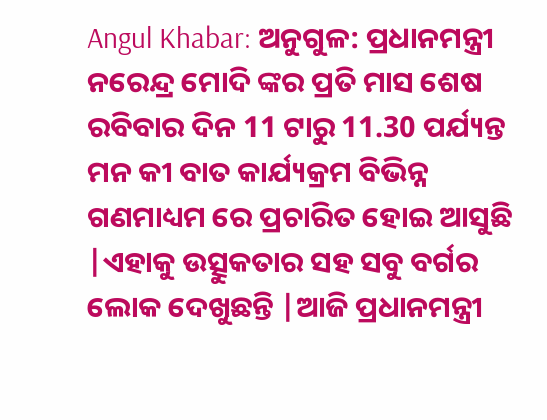Angul Khabar: ଅନୁଗୁଳ: ପ୍ରଧାନମନ୍ତ୍ରୀ ନରେନ୍ଦ୍ର ମୋଦି ଙ୍କର ପ୍ରତି ମାସ ଶେଷ ରବିବାର ଦିନ 11 ଟାରୁ 11.30 ପର୍ଯ୍ୟନ୍ତ ମନ କୀ ବାତ କାର୍ଯ୍ୟକ୍ରମ ବିଭିନ୍ନ ଗଣମାଧ୍ୟମ ରେ ପ୍ରଚାରିତ ହୋଇ ଆସୁଛି |ଏହାକୁ ଉତ୍ସୁକତାର ସହ ସବୁ ବର୍ଗର ଲୋକ ଦେଖୁଛନ୍ତି |ଆଜି ପ୍ରଧାନମନ୍ତ୍ରୀ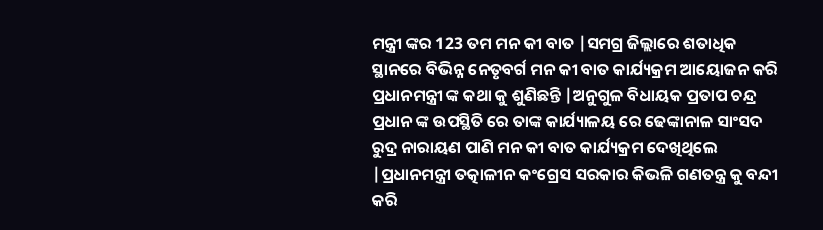ମନ୍ତ୍ରୀ ଙ୍କର 123 ତମ ମନ କୀ ବାତ |ସମଗ୍ର ଜିଲ୍ଲାରେ ଶତାଧିକ ସ୍ଥାନରେ ବିଭିନ୍ନ ନେତୃବର୍ଗ ମନ କୀ ବାତ କାର୍ଯ୍ୟକ୍ରମ ଆୟୋଜନ କରି ପ୍ରଧାନମନ୍ତ୍ରୀ ଙ୍କ କଥା କୁ ଶୁଣିଛନ୍ତି |ଅନୁଗୁଳ ବିଧାୟକ ପ୍ରତାପ ଚନ୍ଦ୍ର ପ୍ରଧାନ ଙ୍କ ଉପସ୍ଥିତି ରେ ତାଙ୍କ କାର୍ଯ୍ୟାଳୟ ରେ ଢେଙ୍କାନାଳ ସାଂସଦ ରୁଦ୍ର ନାରାୟଣ ପାଣି ମନ କୀ ବାତ କାର୍ଯ୍ୟକ୍ରମ ଦେଖିଥିଲେ |ପ୍ରଧାନମନ୍ତ୍ରୀ ତତ୍କାଳୀନ କଂଗ୍ରେସ ସରକାର କିଭଳି ଗଣତନ୍ତ୍ର କୁ ବନ୍ଦୀ କରି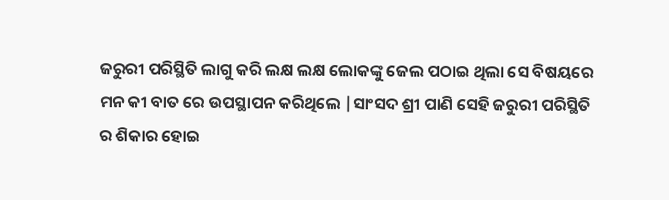ଜରୁରୀ ପରିସ୍ଥିତି ଲାଗୁ କରି ଲକ୍ଷ ଲକ୍ଷ ଲୋକଙ୍କୁ ଜେଲ ପଠାଇ ଥିଲା ସେ ବିଷୟରେ ମନ କୀ ବାତ ରେ ଉପସ୍ଥାପନ କରିଥିଲେ |ସାଂସଦ ଶ୍ରୀ ପାଣି ସେହି ଜରୁରୀ ପରିସ୍ଥିତି ର ଶିକାର ହୋଇ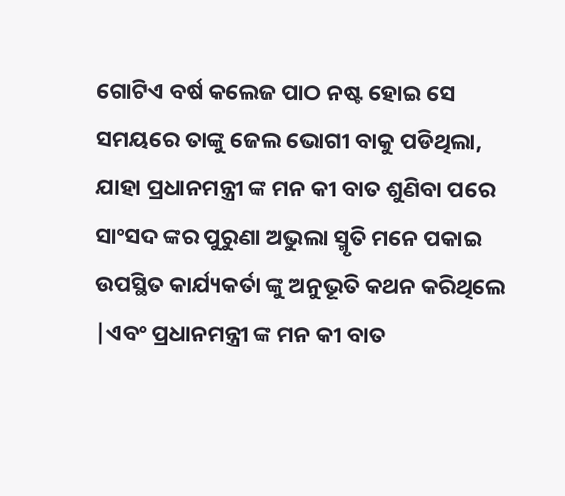ଗୋଟିଏ ବର୍ଷ କଲେଜ ପାଠ ନଷ୍ଟ ହୋଇ ସେ ସମୟରେ ତାଙ୍କୁ ଜେଲ ଭୋଗୀ ବାକୁ ପଡିଥିଲା, ଯାହା ପ୍ରଧାନମନ୍ତ୍ରୀ ଙ୍କ ମନ କୀ ବାତ ଶୁଣିବା ପରେ ସାଂସଦ ଙ୍କର ପୁରୁଣା ଅଭୁଲା ସ୍ମୃତି ମନେ ପକାଇ ଉପସ୍ଥିତ କାର୍ଯ୍ୟକର୍ତା ଙ୍କୁ ଅନୁଭୂତି କଥନ କରିଥିଲେ |ଏବଂ ପ୍ରଧାନମନ୍ତ୍ରୀ ଙ୍କ ମନ କୀ ବାତ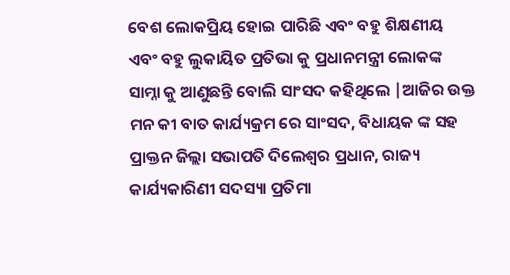ବେଶ ଲୋକପ୍ରିୟ ହୋଇ ପାରିଛି ଏବଂ ବହୁ ଶିକ୍ଷଣୀୟ ଏବଂ ବହୁ ଲୁକାୟିତ ପ୍ରତିଭା କୁ ପ୍ରଧାନମନ୍ତ୍ରୀ ଲୋକଙ୍କ ସାମ୍ନା କୁ ଆଣୁଛନ୍ତି ବୋଲି ସାଂସଦ କହିଥିଲେ |ଆଜିର ଉକ୍ତ ମନ କୀ ବାତ କାର୍ଯ୍ୟକ୍ରମ ରେ ସାଂସଦ, ବିଧାୟକ ଙ୍କ ସହ ପ୍ରାକ୍ତନ ଜିଲ୍ଲା ସଭାପତି ଦିଲେଶ୍ଵର ପ୍ରଧାନ, ରାଜ୍ୟ କାର୍ଯ୍ୟକାରିଣୀ ସଦସ୍ୟା ପ୍ରତିମା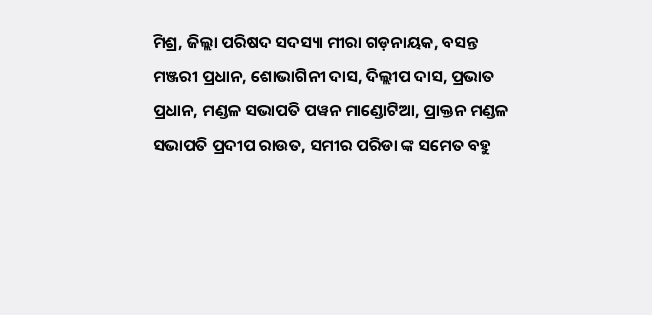ମିଶ୍ର, ଜିଲ୍ଲା ପରିଷଦ ସଦସ୍ୟା ମୀରା ଗଡ଼ନାୟକ, ବସନ୍ତ ମଞ୍ଜରୀ ପ୍ରଧାନ, ଶୋଭାଗିନୀ ଦାସ, ଦିଲ୍ଲୀପ ଦାସ, ପ୍ରଭାତ ପ୍ରଧାନ, ମଣ୍ଡଳ ସଭାପତି ପୱନ ମାଣ୍ଡୋଟିଆ, ପ୍ରାକ୍ତନ ମଣ୍ଡଳ ସଭାପତି ପ୍ରଦୀପ ରାଉତ, ସମୀର ପରିଡା ଙ୍କ ସମେତ ବହୁ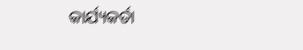କାର୍ଯ୍ୟକର୍ତା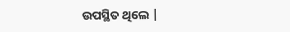ଉପସ୍ଥିତ ଥିଲେ |